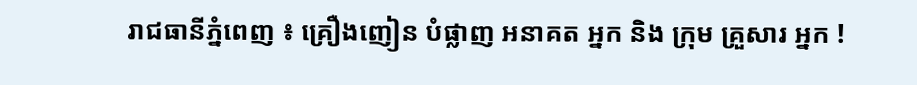រាជធានីភ្នំពេញ ៖ គ្រឿងញៀន បំផ្លាញ អនាគត អ្នក និង ក្រុម គ្រួសារ អ្នក !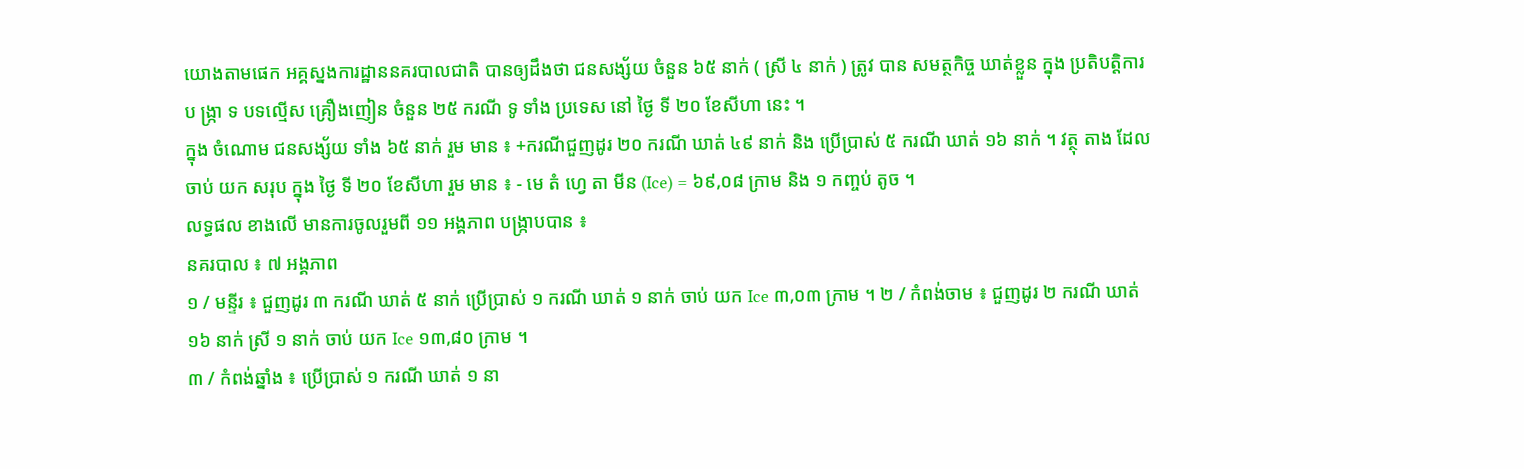យោងតាមផេក អគ្គស្នងការដ្ឋាននគរបាលជាតិ បានឲ្យដឹងថា ជនសង្ស័យ ចំនួន ៦៥ នាក់ ( ស្រី ៤ នាក់ ) ត្រូវ បាន សមត្ថកិច្ច ឃាត់ខ្លួន ក្នុង ប្រតិបត្តិការ ប ង្ក្រា ទ បទល្មើស គ្រឿងញៀន ចំនួន ២៥ ករណី ទូ ទាំង ប្រទេស នៅ ថ្ងៃ ទី ២០ ខែសីហា នេះ ។
ក្នុង ចំណោម ជនសង្ស័យ ទាំង ៦៥ នាក់ រួម មាន ៖ +ករណីជួញដូរ ២០ ករណី ឃាត់ ៤៩ នាក់ និង ប្រើប្រាស់ ៥ ករណី ឃាត់ ១៦ នាក់ ។ វត្ថុ តាង ដែល ចាប់ យក សរុប ក្នុង ថ្ងៃ ទី ២០ ខែសីហា រួម មាន ៖ - មេ តំ ហ្វេ តា មីន (Ice) = ៦៩,០៨ ក្រាម និង ១ កញ្ចប់ តូច ។
លទ្ធផល ខាងលើ មានការចូលរួមពី ១១ អង្គភាព បង្ក្រាបបាន ៖
នគរបាល ៖ ៧ អង្គភាព
១ / មន្ទីរ ៖ ជួញដូរ ៣ ករណី ឃាត់ ៥ នាក់ ប្រើប្រាស់ ១ ករណី ឃាត់ ១ នាក់ ចាប់ យក Ice ៣,០៣ ក្រាម ។ ២ / កំពង់ចាម ៖ ជួញដូរ ២ ករណី ឃាត់ ១៦ នាក់ ស្រី ១ នាក់ ចាប់ យក Ice ១៣,៨០ ក្រាម ។
៣ / កំពង់ឆ្នាំង ៖ ប្រើប្រាស់ ១ ករណី ឃាត់ ១ នា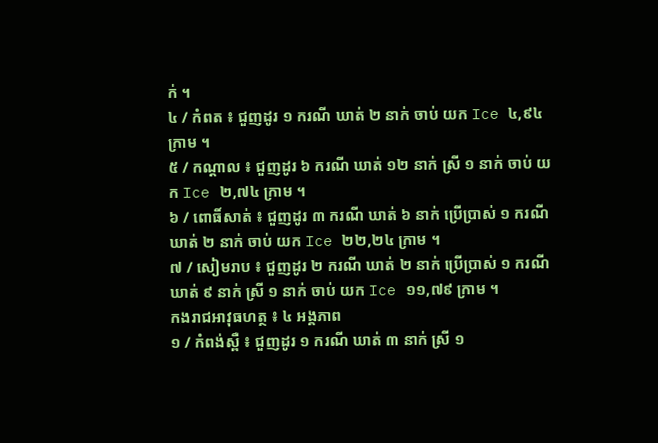ក់ ។
៤ / កំពត ៖ ជួញដូរ ១ ករណី ឃាត់ ២ នាក់ ចាប់ យក Ice ៤,៩៤ ក្រាម ។
៥ / កណ្តាល ៖ ជួញដូរ ៦ ករណី ឃាត់ ១២ នាក់ ស្រី ១ នាក់ ចាប់ យក Ice ២,៧៤ ក្រាម ។
៦ / ពោធិ៍សាត់ ៖ ជួញដូរ ៣ ករណី ឃាត់ ៦ នាក់ ប្រើប្រាស់ ១ ករណី ឃាត់ ២ នាក់ ចាប់ យក Ice ២២,២៤ ក្រាម ។
៧ / សៀមរាប ៖ ជួញដូរ ២ ករណី ឃាត់ ២ នាក់ ប្រើប្រាស់ ១ ករណី ឃាត់ ៩ នាក់ ស្រី ១ នាក់ ចាប់ យក Ice ១១,៧៩ ក្រាម ។
កងរាជអាវុធហត្ថ ៖ ៤ អង្គភាព
១ / កំពង់ស្ពឺ ៖ ជួញដូរ ១ ករណី ឃាត់ ៣ នាក់ ស្រី ១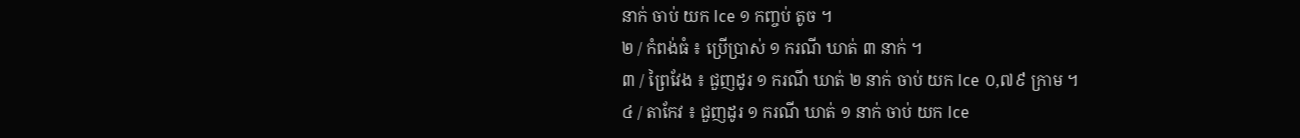នាក់ ចាប់ យក Ice ១ កញ្ចប់ តូច ។
២ / កំពង់ធំ ៖ ប្រើប្រាស់ ១ ករណី ឃាត់ ៣ នាក់ ។
៣ / ព្រៃវែង ៖ ជួញដូរ ១ ករណី ឃាត់ ២ នាក់ ចាប់ យក Ice ០,៧៩ ក្រាម ។
៤ / តាកែវ ៖ ជួញដូរ ១ ករណី ឃាត់ ១ នាក់ ចាប់ យក Ice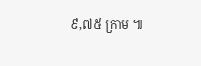៩,៧៥ ក្រាម ៕